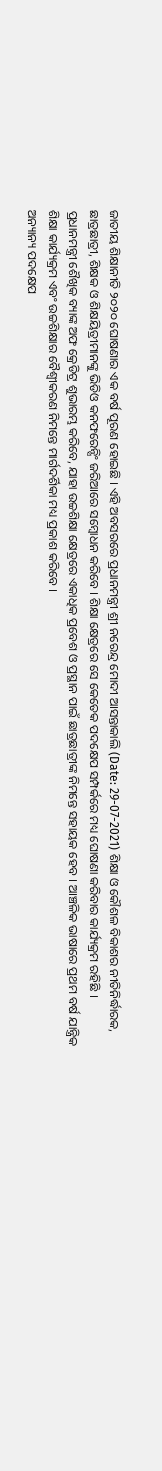ଜାତୀୟ ଶିକ୍ଷାନୀତି ୨୦୨୦ ଘୋଷଣାର ଏକ ବର୍ଷ ପୂରଣ ହୋଇଛି । ଏହି ଅବସରରେ ପ୍ରଧାନମନ୍ତ୍ରୀ ଶ୍ରୀ ନରେନ୍ଦ୍ର ମୋଦୀ ଆସନ୍ତାକାଲି (Date: 29-07-2021) ଶିକ୍ଷା ଓ କୌଶଳ ବିକାଶର ନୀତିନିର୍ଦ୍ଧାରକ, ଛାତ୍ରଛାତ୍ରୀ, ଶିକ୍ଷକ ଓ ଶିକ୍ଷୟିତ୍ରୀମାନଙ୍କୁ ଭିଡିଓ କନଫରେନ୍ସିଂ ଜରିଆରେ ସମ୍ବୋଧନ କରିବେ । ଶିକ୍ଷା କ୍ଷେତ୍ରରେ ସେ କେତେକ ପଦକ୍ଷେପ ସମ୍ପର୍କରେ ମଧ୍ୟ ଘୋଷଣା କରିବାର କାର୍ଯ୍ୟକ୍ରମ ରହିଛି ।
ପ୍ରଧାନମନ୍ତ୍ରୀ ଶୈଖିକ ବ୍ୟାଙ୍କ ଅଫ କ୍ରେଡିଟ୍ର ଶୁଭାରମ୍ଭ କରିବେ, ଯାହା ଉଚ୍ଚଶିକ୍ଷା କ୍ଷେତ୍ରରେ ଏକାଧିକ ପ୍ରବେଶ ଓ ପ୍ରସ୍ଥାନ ପାଇଁ ଛାତ୍ରଛାତ୍ରୀଙ୍କ ନିମନ୍ତେ ସହାୟକ ହେବ । ଆଞ୍ଚଳିକ ଭାଷାରେ ପ୍ରଥମ ବର୍ଷ ଯାନ୍ତ୍ରିକ ଶିକ୍ଷା କାର୍ଯ୍ୟକ୍ରମ ଏବଂ ଉଚ୍ଚଶିକ୍ଷାର ବୈଶ୍ୱୀକରଣ ନିମନ୍ତେ ମାର୍ଗଦର୍ଶିକା ମଧ୍ୟ ପ୍ରକାଶ କରିବେ ।
ଅନ୍ୟାନ୍ୟ ପଦକ୍ଷେପ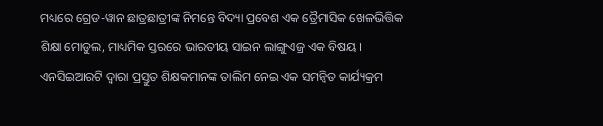ମଧ୍ୟରେ ଗ୍ରେଡ-ୱାନ ଛାତ୍ରଛାତ୍ରୀଙ୍କ ନିମନ୍ତେ ବିଦ୍ୟା ପ୍ରବେଶ ଏକ ତ୍ରୈମାସିକ ଖେଳଭିତ୍ତିକ ଶିକ୍ଷା ମୋଡୁଲ, ମାଧ୍ୟମିକ ସ୍ତରରେ ଭାରତୀୟ ସାଇନ ଲାଙ୍ଗୁଏଜ୍ର ଏକ ବିଷୟ । ଏନସିଇଆରଟି ଦ୍ୱାରା ପ୍ରସ୍ତୁତ ଶିକ୍ଷକମାନଙ୍କ ତାଲିମ ନେଇ ଏକ ସମନ୍ୱିତ କାର୍ଯ୍ୟକ୍ରମ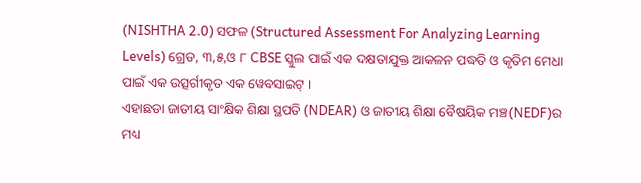(NISHTHA 2.0) ସଫଳ (Structured Assessment For Analyzing Learning Levels) ଗ୍ରେଡ, ୩,୫,ଓ ୮ CBSE ସ୍କୁଲ ପାଇଁ ଏକ ଦକ୍ଷତାଯୁକ୍ତ ଆକଳନ ପଦ୍ଧତି ଓ କୃତିମ ମେଧା ପାଇଁ ଏକ ଉତ୍ସର୍ଗୀକୃତ ଏକ ୱେବସାଇଟ୍ ।
ଏହାଛଡା ଜାତୀୟ ସାଂକ୍ଷିକ ଶିକ୍ଷା ସ୍ଥପତି (NDEAR) ଓ ଜାତୀୟ ଶିକ୍ଷା ବୈଷୟିକ ମଞ୍ଚ(NEDF)ର ମଧ୍ୟ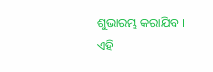ଶୁଭାରମ୍ଭ କରାଯିବ ।
ଏହି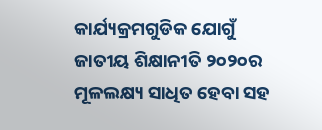କାର୍ଯ୍ୟକ୍ରମଗୁଡିକ ଯୋଗୁଁ ଜାତୀୟ ଶିକ୍ଷାନୀତି ୨୦୨୦ର ମୂଳଲକ୍ଷ୍ୟ ସାଧିତ ହେବା ସହ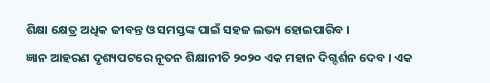ଶିକ୍ଷା କ୍ଷେତ୍ର ଅଧିକ ଜୀବନ୍ତ ଓ ସମସ୍ତଙ୍କ ପାଇଁ ସହଜ ଲଭ୍ୟ ହୋଇପାରିବ ।
ଜ୍ଞାନ ଆହରଣ ଦୃଶ୍ୟପଟରେ ନୂତନ ଶିକ୍ଷାନୀତି ୨୦୨୦ ଏକ ମହାନ ଦିଗ୍ଦର୍ଶନ ଦେବ । ଏକ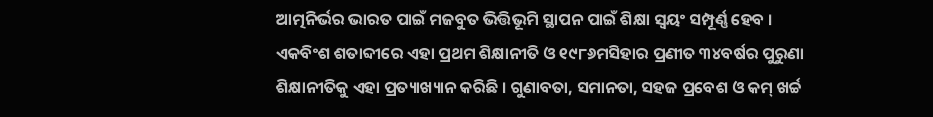ଆତ୍ମନିର୍ଭର ଭାରତ ପାଇଁ ମଜବୁତ ଭିତ୍ତିଭୂମି ସ୍ଥାପନ ପାଇଁ ଶିକ୍ଷା ସ୍ୱୟଂ ସମ୍ପୂର୍ଣ୍ଣ ହେବ ।
ଏକବିଂଶ ଶତାବ୍ଦୀରେ ଏହା ପ୍ରଥମ ଶିକ୍ଷାନୀତି ଓ ୧୯୮୬ମସିହାର ପ୍ରଣୀତ ୩୪ବର୍ଷର ପୁରୁଣା ଶିକ୍ଷାନୀତିକୁ ଏହା ପ୍ରତ୍ୟାଖ୍ୟାନ କରିଛି । ଗୁଣାବତା, ସମାନତା, ସହଜ ପ୍ରବେଶ ଓ କମ୍ ଖର୍ଚ୍ଚ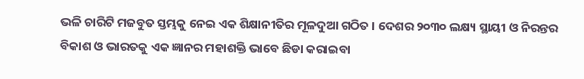ଭଳି ଚାରିଟି ମଜବୁତ ସ୍ତମ୍ଭକୁ ନେଇ ଏକ ଶିକ୍ଷାନୀତିର ମୂଳଦୁଆ ଗଠିତ । ଦେଶର ୨୦୩୦ ଲକ୍ଷ୍ୟ ସ୍ଥାୟୀ ଓ ନିରନ୍ତର ବିକାଶ ଓ ଭାରତକୁ ଏକ ଜ୍ଞାନର ମହାଶକ୍ତି ଭାବେ ଛିଡା କରାଇବା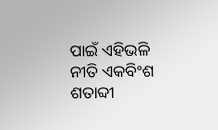ପାଇଁ ଏହିଭଳି ନୀତି ଏକବିଂଶ ଶତାବ୍ଦୀ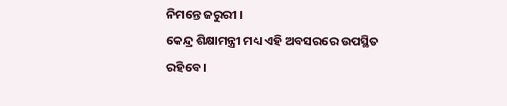ନିମନ୍ତେ ଜରୁରୀ ।
କେନ୍ଦ୍ର ଶିକ୍ଷାମନ୍ତ୍ରୀ ମଧ୍ୟ ଏହି ଅବସରରେ ଉପସ୍ଥିତ ରହିବେ ।